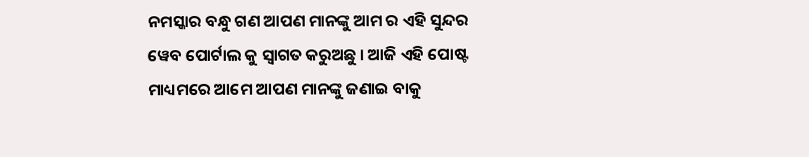ନମସ୍କାର ବନ୍ଧୁ ଗଣ ଆପଣ ମାନଙ୍କୁ ଆମ ର ଏହି ସୁନ୍ଦର ୱେବ ପୋର୍ଟାଲ କୁ ସ୍ୱାଗତ କରୁଅଛୁ । ଆଜି ଏହି ପୋଷ୍ଟ ମାଧ୍ୟମରେ ଆମେ ଆପଣ ମାନଙ୍କୁ ଜଣାଇ ବାକୁ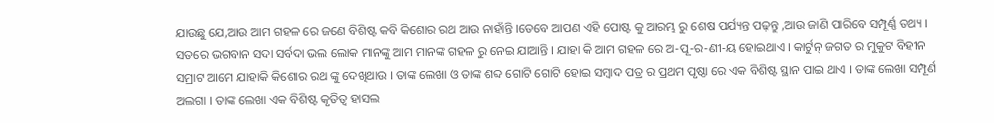ଯାଉଛୁ ଯେ,ଆଉ ଆମ ଗହଳ ରେ ଜଣେ ବିଶିଷ୍ଟ କବି କିଶୋର ରଥ ଆଉ ନାହାଁନ୍ତି ।ତେବେ ଆପଣ ଏହି ପୋଷ୍ଟ କୁ ଆରମ୍ଭ ରୁ ଶେଷ ପର୍ଯ୍ୟନ୍ତ ପଢ଼ନ୍ତୁ ,ଆଉ ଜାଣି ପାରିବେ ସମ୍ପୂର୍ଣ୍ଣ ତଥ୍ୟ ।
ସତରେ ଭଗବାନ ସଦା ସର୍ବଦା ଭଲ ଲୋକ ମାନଙ୍କୁ ଆମ ମାନଙ୍କ ଗହଳ ରୁ ନେଇ ଯାଆନ୍ତି । ଯାହା କି ଆମ ଗହଳ ରେ ଅ-ପୂ-ର-ଣୀ-ୟ ହୋଇଥାଏ । କାର୍ଟୁନ୍ ଜଗତ ର ମୁକୁଟ ବିହୀନ ସମ୍ରାଟ ଆମେ ଯାହାକି କିଶୋର ରଥ ଙ୍କୁ ଦେଖିଥାଉ । ତାଙ୍କ ଲେଖା ଓ ତାଙ୍କ ଶବ୍ଦ ଗୋଟି ଗୋଟି ହୋଇ ସମ୍ବାଦ ପତ୍ର ର ପ୍ରଥମ ପୃଷ୍ଠା ରେ ଏକ ବିଶିଷ୍ଟ ସ୍ଥାନ ପାଇ ଥାଏ । ତାଙ୍କ ଲେଖା ସମ୍ପୂର୍ଣ ଅଲଗା । ତାଙ୍କ ଲେଖା ଏକ ବିଶିଷ୍ଟ କୃତିତ୍ୱ ହାସଲ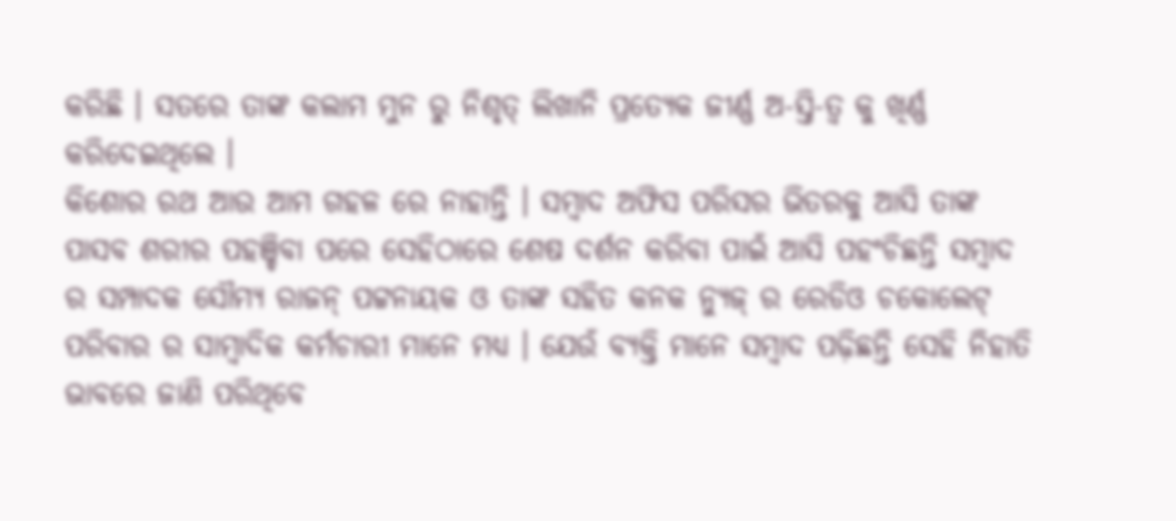କରିଛି । ସତରେ ତାଙ୍କ କଲାମ ମୁନ ରୁ ନିଶୃତ୍ ଲିଖାନି ପ୍ରତ୍ୟେକ ଜୀର୍ଣ୍ଣ ଅ-ସ୍ତି-ତ୍ବ କୁ ଖିର୍ଣ୍ଣ କରିଦେଇଥିଲେ ।
କିଶୋର ରଥ ଆଉ ଆମ ଗହଳ ରେ ନାହାନ୍ତି । ସମ୍ବାଦ ଅଫିସ ପରିସର ଭିତରକୁ ଆସି ତାଙ୍କ ପାସବ ଶରୀର ପହଞ୍ଚିବା ପରେ ସେହିଠାରେ ଶେଷ ଦର୍ଶନ କରିବା ପାଇଁ ଆସି ପହଂଚିଛନ୍ତି ସମ୍ବାଦ ର ସମ୍ପାଦକ ସୌମ୍ୟ ରାଜନ୍ ପଟ୍ଟନାୟକ ଓ ତାଙ୍କ ସହିତ କନକ ନ୍ୟୁଜ୍ ର ରେଡିଓ ଚକୋଲେଟ୍ ପରିବାର ର ସାମ୍ବାଦିକ କର୍ମଚାରୀ ମାନେ ମଧ୍ୟ । ଯେଉଁ ବ୍ୟକ୍ତି ମାନେ ସମ୍ବାଦ ପଢ଼ିଛନ୍ତି ସେହି ନିହାତି ଭାବରେ ଜାଣି ପରିଥିବେ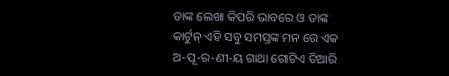ତାଙ୍କ ଲେଖା କିପରି ଭାବରେ ଓ ତାଙ୍କ କାର୍ଟୁନ୍ ଏହି ସବୁ ସମସ୍ତଙ୍କ ମନ ରେ ଏକ ଅ-ପୂ-ର-ଣୀ-ୟ ଗାଥା ଗୋଟିଏ ତିଆରି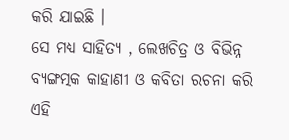କରି ଯାଇଛି ।
ସେ ମଧ୍ୟ ସାହିତ୍ୟ , ଲେଖଚିତ୍ର ଓ ବିଭିନ୍ନ ବ୍ୟଙ୍ଗତ୍ମକ କାହାଣୀ ଓ କବିତା ରଚନା କରି ଏହି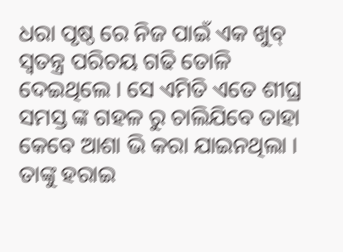ଧରା ପୃଷ୍ଠ ରେ ନିଜ ପାଇଁ ଏକ ଖୁବ୍ ସ୍ଵତନ୍ତ୍ର ପରିଚୟ ଗଢି ତୋଳି ଦେଇଥିଲେ । ସେ ଏମିତି ଏତେ ଶୀଘ୍ର ସମସ୍ତ ଙ୍କ ଗହଳ ରୁ ଚାଲିଯିବେ ତାହା କେବେ ଆଶା ଭି କରା ଯାଇନଥିଲା । ତାଙ୍କୁ ହରାଇ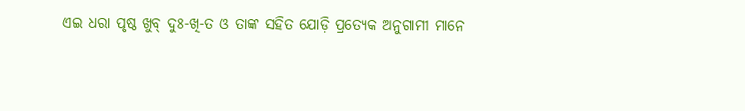ଏଇ ଧରା ପୃଷ୍ଠ ଖୁବ୍ ଦୁଃ-ଖି-ତ ଓ ତାଙ୍କ ସହିତ ଯୋଡ଼ି ପ୍ରତ୍ୟେକ ଅନୁଗାମୀ ମାନେ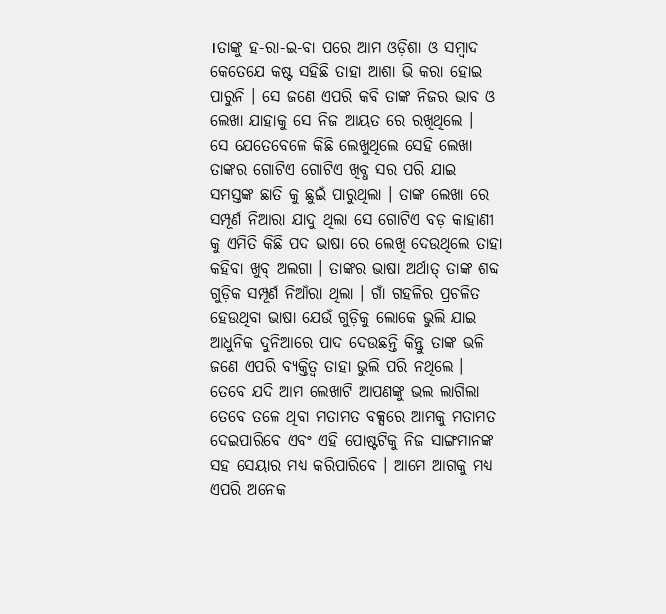।ତାଙ୍କୁ ହ-ରା-ଇ-ବା ପରେ ଆମ ଓଡ଼ିଶା ଓ ସମ୍ବାଦ କେତେଯେ କଷ୍ଟ ସହିଛି ତାହା ଆଶା ଭି କରା ହୋଇ ପାରୁନି । ସେ ଜଣେ ଏପରି କବି ତାଙ୍କ ନିଜର ଭାବ ଓ ଲେଖା ଯାହାକୁ ସେ ନିଜ ଆୟତ ରେ ରଖିଥିଲେ ।
ସେ ଯେତେବେଳେ କିଛି ଲେଖୁଥିଲେ ସେହି ଲେଖା ତାଙ୍କର ଗୋଟିଏ ଗୋଟିଏ ଖିବ୍ଧ ସର ପରି ଯାଇ ସମସ୍ତଙ୍କ ଛାତି କୁ ଛୁଇଁ ପାରୁଥିଲା । ତାଙ୍କ ଲେଖା ରେ ସମ୍ପୂର୍ଣ ନିଆରା ଯାଦୁ ଥିଲା ସେ ଗୋଟିଏ ବଡ଼ କାହାଣୀ କୁ ଏମିତି କିଛି ପଦ ଭାଷା ରେ ଲେଖି ଦେଉଥିଲେ ତାହା କହିବା ଖୁବ୍ ଅଲଗା । ତାଙ୍କର ଭାଷା ଅର୍ଥାତ୍ ତାଙ୍କ ଶବ୍ଦ ଗୁଡ଼ିକ ସମ୍ପୂର୍ଣ ନିଆଁରା ଥିଲା । ଗାଁ ଗହଳିର ପ୍ରଚଳିତ ହେଉଥିବା ଭାଷା ଯେଉଁ ଗୁଡ଼ିକୁ ଲୋକେ ଭୁଲି ଯାଇ ଆଧୁନିକ ଦୁନିଆରେ ପାଦ ଦେଉଛନ୍ତି କିନ୍ତୁ ତାଙ୍କ ଭଳି ଜଣେ ଏପରି ବ୍ୟକ୍ତିତ୍ଵ ତାହା ଭୁଲି ପରି ନଥିଲେ ।
ତେବେ ଯଦି ଆମ ଲେଖାଟି ଆପଣଙ୍କୁ ଭଲ ଲାଗିଲା ତେବେ ତଳେ ଥିବା ମତାମତ ବକ୍ସରେ ଆମକୁ ମତାମତ ଦେଇପାରିବେ ଏବଂ ଏହି ପୋଷ୍ଟଟିକୁ ନିଜ ସାଙ୍ଗମାନଙ୍କ ସହ ସେୟାର ମଧ୍ୟ କରିପାରିବେ । ଆମେ ଆଗକୁ ମଧ୍ୟ ଏପରି ଅନେକ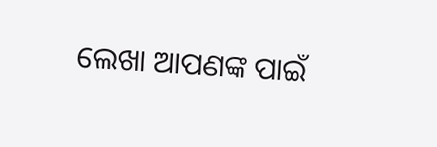ଲେଖା ଆପଣଙ୍କ ପାଇଁ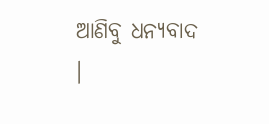ଆଣିବୁ ଧନ୍ୟବାଦ ।